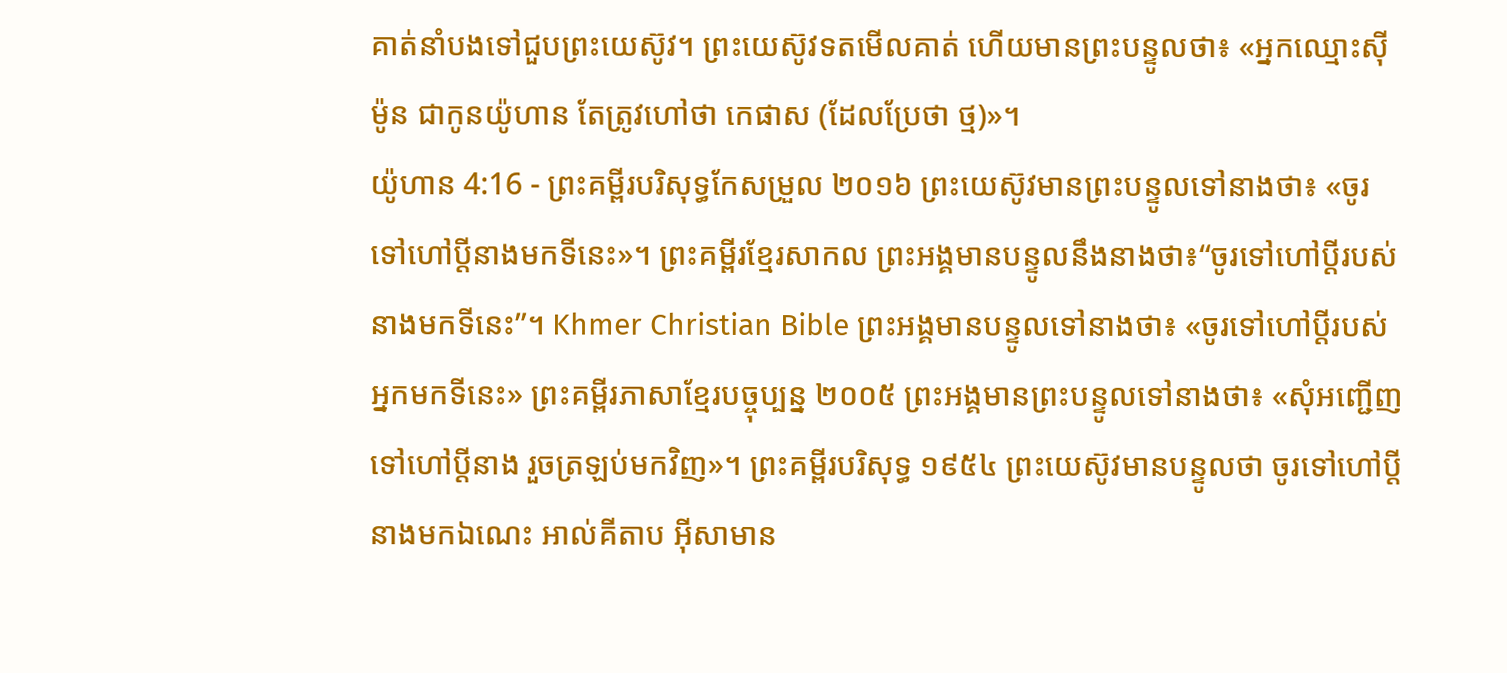គាត់នាំបងទៅជួបព្រះយេស៊ូវ។ ព្រះយេស៊ូវទតមើលគាត់ ហើយមានព្រះបន្ទូលថា៖ «អ្នកឈ្មោះស៊ីម៉ូន ជាកូនយ៉ូហាន តែត្រូវហៅថា កេផាស (ដែលប្រែថា ថ្ម)»។
យ៉ូហាន 4:16 - ព្រះគម្ពីរបរិសុទ្ធកែសម្រួល ២០១៦ ព្រះយេស៊ូវមានព្រះបន្ទូលទៅនាងថា៖ «ចូរទៅហៅប្តីនាងមកទីនេះ»។ ព្រះគម្ពីរខ្មែរសាកល ព្រះអង្គមានបន្ទូលនឹងនាងថា៖“ចូរទៅហៅប្ដីរបស់នាងមកទីនេះ”។ Khmer Christian Bible ព្រះអង្គមានបន្ទូលទៅនាងថា៖ «ចូរទៅហៅប្តីរបស់អ្នកមកទីនេះ» ព្រះគម្ពីរភាសាខ្មែរបច្ចុប្បន្ន ២០០៥ ព្រះអង្គមានព្រះបន្ទូលទៅនាងថា៖ «សុំអញ្ជើញទៅហៅប្ដីនាង រួចត្រឡប់មកវិញ»។ ព្រះគម្ពីរបរិសុទ្ធ ១៩៥៤ ព្រះយេស៊ូវមានបន្ទូលថា ចូរទៅហៅប្ដីនាងមកឯណេះ អាល់គីតាប អ៊ីសាមាន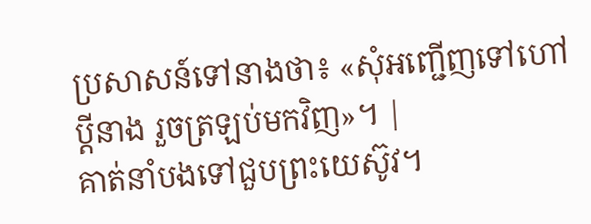ប្រសាសន៍ទៅនាងថា៖ «សុំអញ្ជើញទៅហៅប្ដីនាង រួចត្រឡប់មកវិញ»។ |
គាត់នាំបងទៅជួបព្រះយេស៊ូវ។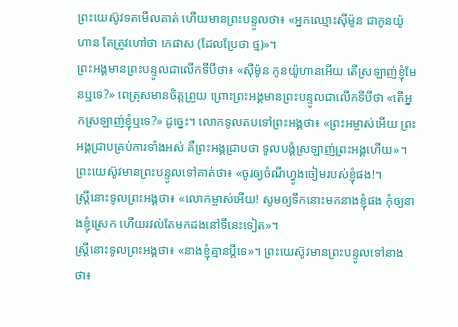ព្រះយេស៊ូវទតមើលគាត់ ហើយមានព្រះបន្ទូលថា៖ «អ្នកឈ្មោះស៊ីម៉ូន ជាកូនយ៉ូហាន តែត្រូវហៅថា កេផាស (ដែលប្រែថា ថ្ម)»។
ព្រះអង្គមានព្រះបន្ទូលជាលើកទីបីថា៖ «ស៊ីម៉ូន កូនយ៉ូហានអើយ តើស្រឡាញ់ខ្ញុំមែនឬទេ?» ពេត្រុសមានចិត្តព្រួយ ព្រោះព្រះអង្គមានព្រះបន្ទូលជាលើកទីបីថា «តើអ្នកស្រឡាញ់ខ្ញុំឬទេ?» ដូច្នេះ។ លោកទូលតបទៅព្រះអង្គថា៖ «ព្រះអម្ចាស់អើយ ព្រះអង្គជ្រាបគ្រប់ការទាំងអស់ គឺព្រះអង្គជ្រាបថា ទូលបង្គំស្រឡាញ់ព្រះអង្គហើយ»។ ព្រះយេស៊ូវមានព្រះបន្ទូលទៅគាត់ថា៖ «ចូរឲ្យចំណីហ្វូងចៀមរបស់ខ្ញុំផង!។
ស្ត្រីនោះទូលព្រះអង្គថា៖ «លោកម្ចាស់អើយ! សូមឲ្យទឹកនោះមកនាងខ្ញុំផង កុំឲ្យនាងខ្ញុំស្រេក ហើយរវល់តែមកដងនៅទីនេះទៀត»។
ស្ត្រីនោះទូលព្រះអង្គថា៖ «នាងខ្ញុំគ្មានប្តីទេ»។ ព្រះយេស៊ូវមានព្រះបន្ទូលទៅនាងថា៖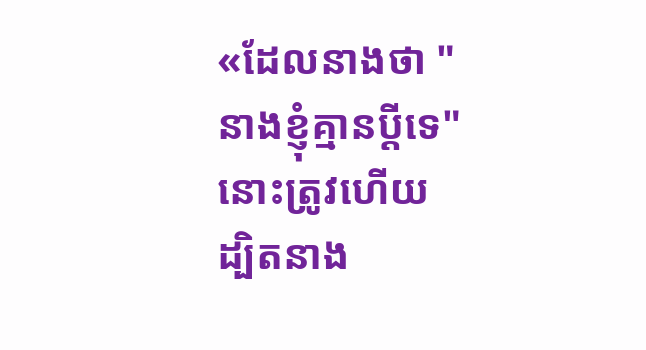«ដែលនាងថា "នាងខ្ញុំគ្មានប្តីទេ" នោះត្រូវហើយ
ដ្បិតនាង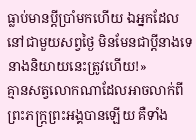ធ្លាប់មានប្តីប្រាំមកហើយ ឯអ្នកដែលនៅជាមួយសព្វថ្ងៃ មិនមែនជាប្តីនាងទេ នាងនិយាយនេះត្រូវហើយ!»
គ្មានសត្វលោកណាដែលអាចលាក់ពីព្រះភក្ត្រព្រះអង្គបានឡើយ គឺទាំង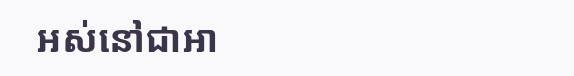អស់នៅជាអា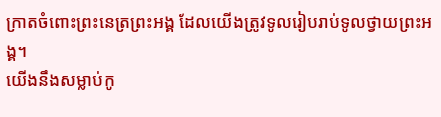ក្រាតចំពោះព្រះនេត្រព្រះអង្គ ដែលយើងត្រូវទូលរៀបរាប់ទូលថ្វាយព្រះអង្គ។
យើងនឹងសម្លាប់កូ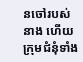នចៅរបស់នាង ហើយក្រុមជំនុំទាំង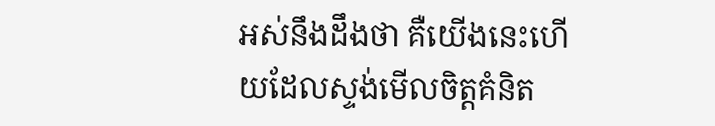អស់នឹងដឹងថា គឺយើងនេះហើយដែលស្ទង់មើលចិត្តគំនិត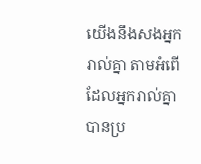យើងនឹងសងអ្នករាល់គ្នា តាមអំពើដែលអ្នករាល់គ្នាបានប្រ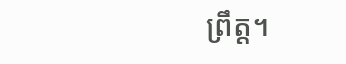ព្រឹត្ត។